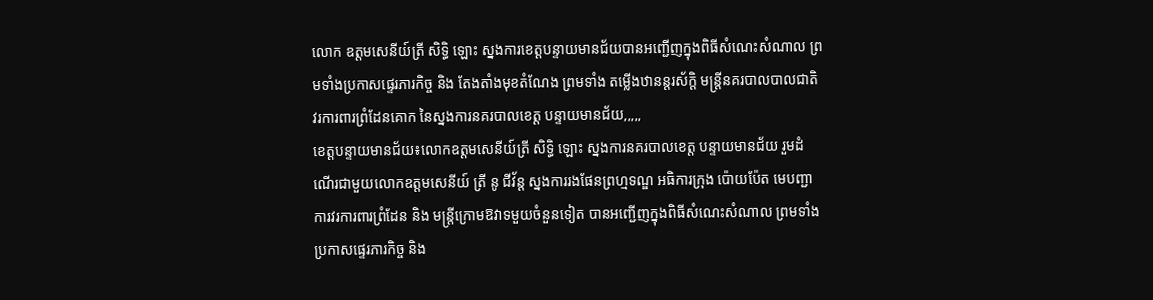លោក ឧត្តមសេនីយ៍ត្រី សិទ្ធិ ឡោះ ស្នងការខេត្តបន្ទាយមានជ័យបានអញ្ជើញក្នុងពិធីសំណេះសំណាល ព្រមទាំងប្រកាសផ្ទេរភារកិច្ច និង តែងតាំងមុខតំណែង ព្រមទាំង តម្លើងឋានន្តរស័ក្តិ មន្រ្តីនគរបាលបាលជាតិ វរការពារព្រំដែនគោក នៃស្នងការនគរបាលខេត្ត បន្ទាយមានជ័យ,,,,,
ខេត្តបន្ទាយមានជ័យ៖លោកឧត្តមសេនីយ៍ត្រី សិទ្ធិ ឡោះ ស្នងការនគរបាលខេត្ត បន្ទាយមានជ័យ រួមដំណើរជាមួយលោកឧត្តមសេនីយ៍ ត្រី នូ ជីវ័ន្ដ ស្នងការរងផែនព្រហ្មទណ្ឌ អធិការក្រុង ប៉ោយប៉ែត មេបញ្ជាការវរការពារព្រំដែន និង មន្រ្តីក្រោមឱវាទមួយចំនួនទៀត បានអញ្ជើញក្នុងពិធីសំណេះសំណាល ព្រមទាំងប្រកាសផ្ទេរភារកិច្ច និង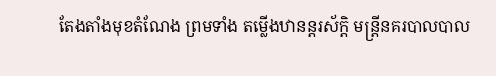តែងតាំងមុខតំណែង ព្រមទាំង តម្លើងឋានន្តរស័ក្តិ មន្រ្តីនគរបាលបាល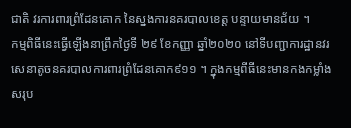ជាតិ វរការពារព្រំដែនគោក នៃស្នងការនគរបាលខេត្ត បន្ទាយមានជ័យ ។
កម្មពិធីនេះធ្វើឡើងនាព្រឹកថ្ងៃទី ២៩ ខែកញ្ញា ឆ្នាំ២០២០ នៅទីបញ្ជាការដ្ឋានវរសេនាតូចនគរបាលការពារព្រំដែនគោក៩១១ ។ ក្នុងកម្មពីធីនេះមានកងកម្លាំងសរុប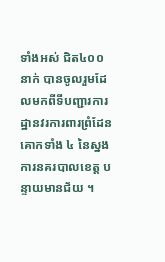ទាំងអស់ ជិត៤០០នាក់ បានចូលរួមដែលមកពីទីបញ្ជារការដ្ឋានវរការពារព្រំដែនគោកទាំង ៤ នៃស្នងការនគរបាលខេត្ត បន្ទាយមានជ័យ ។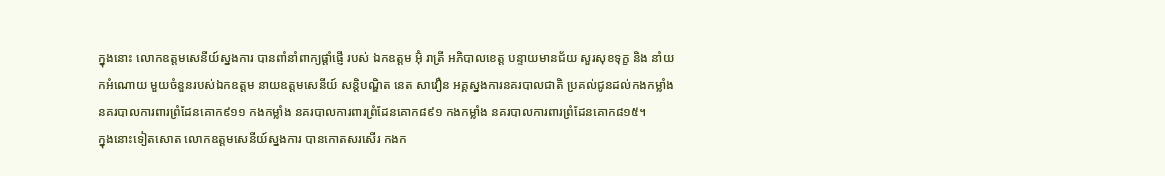ក្នុងនោះ លោកឧត្តមសេនីយ៍ស្នងការ បានពាំនាំពាក្យផ្តាំផ្ញើ របស់ ឯកឧត្តម អ៊ុំ រាត្រី អភិបាលខេត្ត បន្ទាយមានជ័យ សួរសុខទុក្ខ និង នាំយកអំណោយ មួយចំនួនរបស់ឯកឧត្តម នាយឧត្តមសេនីយ៍ សន្តិបណ្ឌិត នេត សាវឿន អគ្គស្នងការនគរបាលជាតិ ប្រគល់ជូនដល់កងកម្លាំង នគរបាលការពារព្រំដែនគោក៩១១ កងកម្លាំង នគរបាលការពារព្រំដែនគោក៨៩១ កងកម្លាំង នគរបាលការពារព្រំដែនគោក៨១៥។
ក្នុងនោះទៀតសោត លោកឧត្តមសេនីយ៍ស្នងការ បានកោតសរសើរ កងក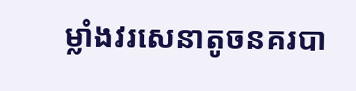ម្លាំងវរសេនាតូចនគរបា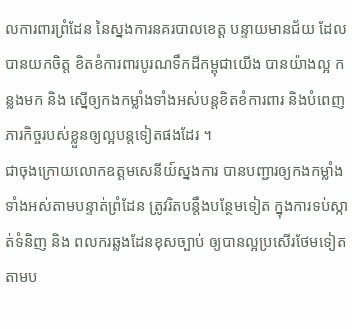លការពារព្រំដែន នៃស្នងការនគរបាលខេត្ត បន្ទាយមានជ័យ ដែលបានយកចិត្ត ខិតខំការពារបូរណទឹកដីកម្ពុជាយើង បានយ៉ាងល្អ កន្លងមក និង ស្នើឲ្យកងកម្លាំងទាំងអស់បន្តខិតខំការពារ និងបំពេញភារកិច្ចរបស់ខ្លួនឲ្យល្អបន្តទៀតផងដែរ ។
ជាចុងក្រោយលោកឧត្តមសេនីយ៍ស្នងការ បានបញ្ជារឲ្យកងកម្លាំងទាំងអស់តាមបន្ទាត់ព្រំដែន ត្រូវរិតបន្តឹងបន្ថែមទៀត ក្នុងការទប់ស្កាត់ទំនិញ និង ពលករឆ្លងដែនខុសច្បាប់ ឲ្យបានល្អប្រសើរថែមទៀត តាមប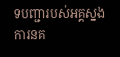ទបញ្ជារបស់អគ្គស្នងការនគ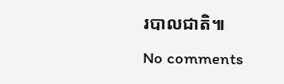របាលជាតិ៕
No comments